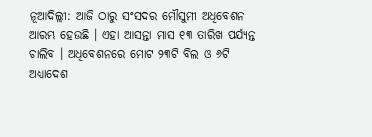ନୂଆଦିଲ୍ଲୀ: ଆଜି ଠାରୁ ସଂସଦର ମୌସୁମୀ ଅଧିବେଶନ ଆରମ୍ଭ ହେଉଛି । ଏହା ଆସନ୍ତା ମାସ ୧୩ ତାରିଖ ପର୍ଯ୍ୟନ୍ତ ଚାଲିବ । ଅଧିବେଶନରେ ମୋଟ ୨୩ଟି ବିଲ ଓ ୬ଟି ଅଧ୍ୟାଦେଶ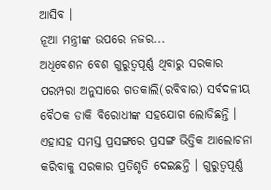ଆସିବ ।
ନୂଆ ମନ୍ତ୍ରୀଙ୍କ ଉପରେ ନଜର...
ଅଧିବେଶନ ବେଶ ଗୁରୁତ୍ବପୂର୍ଣ୍ଣ ଥିବାରୁ ସରକାର ପରମ୍ପରା ଅନୁସାରେ ଗତକାଲି(ରବିବାର) ସର୍ବଦଳୀୟ ବୈଠକ ଡାକି ବିରୋଧୀଙ୍କ ସହଯୋଗ ଲୋଡିଛନ୍ତି । ଏହାସହ ସମସ୍ତ ପ୍ରସଙ୍ଗରେ ପ୍ରସଙ୍ଗ ଭିତ୍ତିକ ଆଲୋଚନା କରିବାକୁ ସରକାର ପ୍ରତିଶୃତି ଦେଇଛନ୍ତି । ଗୁରୁତ୍ବପୂର୍ଣ୍ଣ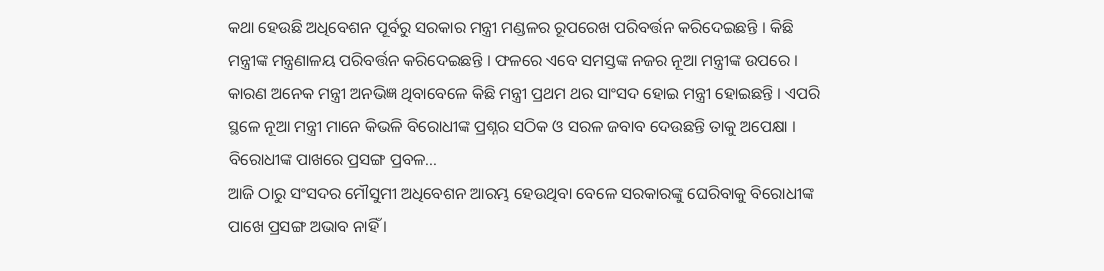କଥା ହେଉଛି ଅଧିବେଶନ ପୂର୍ବରୁ ସରକାର ମନ୍ତ୍ରୀ ମଣ୍ଡଳର ରୂପରେଖ ପରିବର୍ତ୍ତନ କରିଦେଇଛନ୍ତି । କିଛି ମନ୍ତ୍ରୀଙ୍କ ମନ୍ତ୍ରଣାଳୟ ପରିବର୍ତ୍ତନ କରିଦେଇଛନ୍ତି । ଫଳରେ ଏବେ ସମସ୍ତଙ୍କ ନଜର ନୂଆ ମନ୍ତ୍ରୀଙ୍କ ଉପରେ । କାରଣ ଅନେକ ମନ୍ତ୍ରୀ ଅନଭିଜ୍ଞ ଥିବାବେଳେ କିଛି ମନ୍ତ୍ରୀ ପ୍ରଥମ ଥର ସାଂସଦ ହୋଇ ମନ୍ତ୍ରୀ ହୋଇଛନ୍ତି । ଏପରି ସ୍ଥଳେ ନୂଆ ମନ୍ତ୍ରୀ ମାନେ କିଭଳି ବିରୋଧୀଙ୍କ ପ୍ରଶ୍ନର ସଠିକ ଓ ସରଳ ଜବାବ ଦେଉଛନ୍ତି ତାକୁ ଅପେକ୍ଷା ।
ବିରୋଧୀଙ୍କ ପାଖରେ ପ୍ରସଙ୍ଗ ପ୍ରବଳ...
ଆଜି ଠାରୁ ସଂସଦର ମୌସୁମୀ ଅଧିବେଶନ ଆରମ୍ଭ ହେଉଥିବା ବେଳେ ସରକାରଙ୍କୁ ଘେରିବାକୁ ବିରୋଧୀଙ୍କ ପାଖେ ପ୍ରସଙ୍ଗ ଅଭାବ ନାହିଁ ।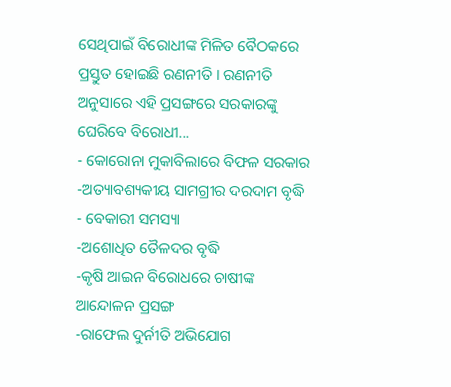ସେଥିପାଇଁ ବିରୋଧୀଙ୍କ ମିଳିତ ବୈଠକରେ ପ୍ରସ୍ତୁତ ହୋଇଛି ରଣନୀତି । ରଣନୀତି ଅନୁସାରେ ଏହି ପ୍ରସଙ୍ଗରେ ସରକାରଙ୍କୁ ଘେରିବେ ବିରୋଧୀ...
- କୋରୋନା ମୁକାବିଲାରେ ବିଫଳ ସରକାର
-ଅତ୍ୟାବଶ୍ୟକୀୟ ସାମଗ୍ରୀର ଦରଦାମ ବୃଦ୍ଧି
- ବେକାରୀ ସମସ୍ୟା
-ଅଶୋଧିତ ତୈଳଦର ବୃଦ୍ଧି
-କୃଷି ଆଇନ ବିରୋଧରେ ଚାଷୀଙ୍କ ଆନ୍ଦୋଳନ ପ୍ରସଙ୍ଗ
-ରାଫେଲ ଦୁର୍ନୀତି ଅଭିଯୋଗ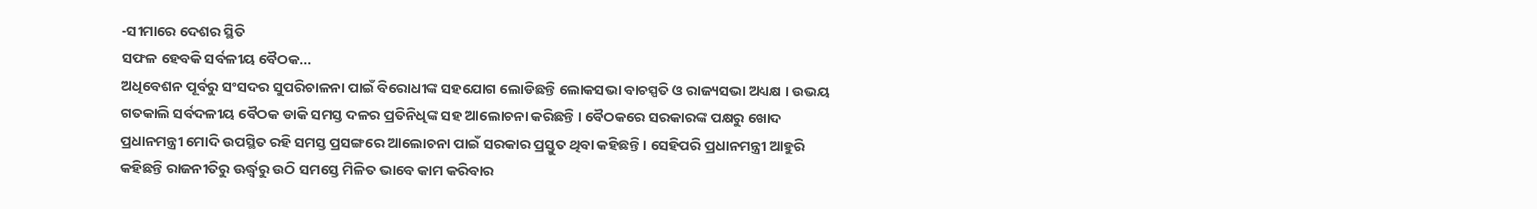-ସୀମାରେ ଦେଶର ସ୍ଥିତି
ସଫଳ ହେବକି ସର୍ବଳୀୟ ବୈଠକ...
ଅଧିବେଶନ ପୂର୍ବରୁ ସଂସଦର ସୁପରିଚାଳନା ପାଇଁ ବିରୋଧୀଙ୍କ ସହଯୋଗ ଲୋଡିଛନ୍ତି ଲୋକସଭା ବାଚସ୍ପତି ଓ ରାଜ୍ୟସଭା ଅଧ୍ୟକ୍ଷ । ଉଭୟ ଗତକାଲି ସର୍ବଦଳୀୟ ବୈଠକ ଡାକି ସମସ୍ତ ଦଳର ପ୍ରତିନିଧିଙ୍କ ସହ ଆଲୋଚନା କରିଛନ୍ତି । ବୈଠକରେ ସରକାରଙ୍କ ପକ୍ଷରୁ ଖୋଦ ପ୍ରଧାନମନ୍ତ୍ରୀ ମୋଦି ଉପସ୍ଥିତ ରହି ସମସ୍ତ ପ୍ରସଙ୍ଗରେ ଆଲୋଚନା ପାଇଁ ସରକାର ପ୍ରସ୍ତୁତ ଥିବା କହିଛନ୍ତି । ସେହିପରି ପ୍ରଧାନମନ୍ତ୍ରୀ ଆହୁରି କହିଛନ୍ତି ରାଜନୀତିରୁ ଊର୍ଦ୍ଧ୍ବରୁ ଉଠି ସମସ୍ତେ ମିଳିତ ଭାବେ କାମ କରିବାର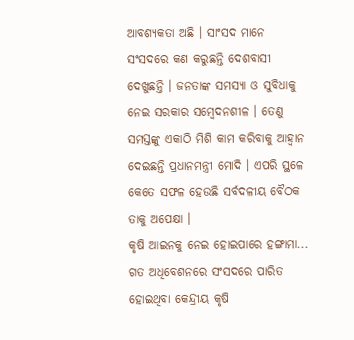ଆବଶ୍ୟକତା ଅଛି । ସାଂସଦ ମାନେ ସଂସଦରେ କଣ କରୁଛନ୍ତି ଦେଶବାସୀ ଦେଖୁଛନ୍ତି । ଜନତାଙ୍କ ସମସ୍ୟା ଓ ସୁବିଧାକୁ ନେଇ ସରକାର ସମ୍ବେଦନଶୀଳ । ତେଣୁ ସମସ୍ତଙ୍କୁ ଏକାଠି ମିଶି କାମ କରିବାକୁ ଆହ୍ବାନ ଦେଇଛନ୍ତି ପ୍ରଧାନମନ୍ତ୍ରୀ ମୋଦି । ଏପରି ସ୍ଥଳେ କେତେ ସଫଳ ହେଉଛି ସର୍ବଦଳୀୟ ବୈଠକ ତାକୁ ଅପେକ୍ଷା ।
କୃଷି ଆଇନକୁ ନେଇ ହୋଇପାରେ ହଙ୍ଗାମା...
ଗତ ଅଧିବେଶନରେ ସଂସଦରେ ପାରିତ ହୋଇଥିବା କେନ୍ଦ୍ରୀୟ କୃଷି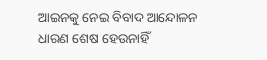ଆଇନକୁ ନେଇ ବିବାଦ ଆନ୍ଦୋଳନ ଧାରଣ ଶେଷ ହେଉନାହିଁ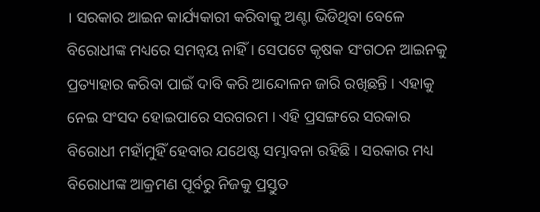। ସରକାର ଆଇନ କାର୍ଯ୍ୟକାରୀ କରିବାକୁ ଅଣ୍ଟା ଭିଡିଥିବା ବେଳେ ବିରୋଧୀଙ୍କ ମଧ୍ୟରେ ସମନ୍ବୟ ନାହିଁ । ସେପଟେ କୃଷକ ସଂଗଠନ ଆଇନକୁ ପ୍ରତ୍ୟାହାର କରିବା ପାଇଁ ଦାବି କରି ଆନ୍ଦୋଳନ ଜାରି ରଖିଛନ୍ତି । ଏହାକୁ ନେଇ ସଂସଦ ହୋଇପାରେ ସରଗରମ । ଏହି ପ୍ରସଙ୍ଗରେ ସରକାର ବିରୋଧୀ ମହାଁମୁହିଁ ହେବାର ଯଥେଷ୍ଟ ସମ୍ଭାବନା ରହିଛି । ସରକାର ମଧ୍ୟ ବିରୋଧୀଙ୍କ ଆକ୍ରମଣ ପୂର୍ବରୁ ନିଜକୁ ପ୍ରସ୍ତୁତ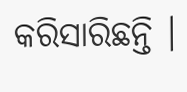କରିସାରିଛନ୍ତି ।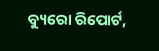ବ୍ୟୁରୋ ରିପୋର୍ଟ,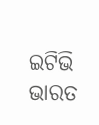ଇଟିଭି ଭାରତ